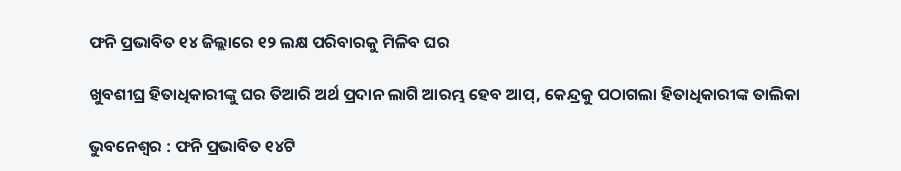ଫନି ପ୍ରଭାବିତ ୧୪ ଜିଲ୍ଲାରେ ୧୨ ଲକ୍ଷ ପରିବାରକୁ ମିଳିବ ଘର

ଖୁବଶୀଘ୍ର ହିତାଧିକାରୀଙ୍କୁ ଘର ତିଆରି ଅର୍ଥ ପ୍ରଦାନ ଲାଗି ଆରମ୍ଭ ହେବ ଆପ୍, କେନ୍ଦ୍ରକୁ ପଠାଗଲା ହିତାଧିକାରୀଙ୍କ ତାଲିକା

ଭୁବନେଶ୍ବର : ଫନି ପ୍ରଭାବିତ ୧୪ଟି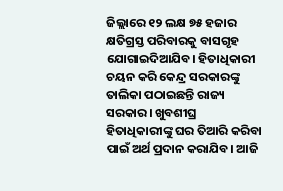ଜିଲ୍ଲାରେ ୧୨ ଲକ୍ଷ ୭୫ ହଜାର କ୍ଷତିଗ୍ରସ୍ତ ପରିବାରକୁ ବାସଗୃହ ଯୋଗାଇଦିଆଯିବ। ହିତାଧିକାରୀ ଚୟନ କରି କେନ୍ଦ୍ର ସରକାରଙ୍କୁ ତାଲିକା ପଠାଇଛନ୍ତି ରାଜ୍ୟ ସରକାର। ଖୁବଶୀଘ୍ର ହିତାଧିକାରୀଙ୍କୁ ଘର ତିଆରି କରିବା ପାଇଁ ଅର୍ଥ ପ୍ରଦାନ କରାଯିବ। ଆଜି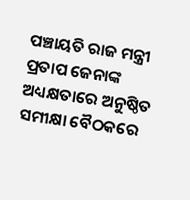ପଞ୍ଚାୟତି ରାଜ ମନ୍ତ୍ରୀ ପ୍ରତାପ ଜେନାଙ୍କ ଅଧ୍ୟକ୍ଷତାରେ ଅନୁଷ୍ଠିତ ସମୀକ୍ଷା ବୈଠକରେ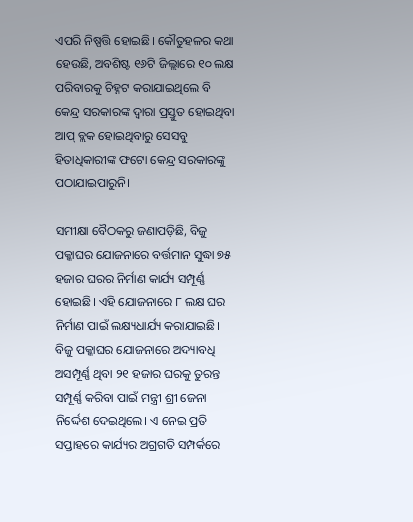ଏପରି ନିଷ୍ପତ୍ତି ହୋଇଛି। କୌତୁହଳର କଥା ହେଉଛି, ଅବଶିଷ୍ଟ ୧୬ଟି ଜିଲ୍ଲାରେ ୧୦ ଲକ୍ଷ ପରିବାରକୁ ଚିହ୍ନଟ କରାଯାଇଥିଲେ ବି କେନ୍ଦ୍ର ସରକାରଙ୍କ ଦ୍ବାରା ପ୍ରସ୍ତୁତ ହୋଇଥିବା ଆପ୍ ବ୍ଲକ ହୋଇଥିବାରୁ ସେସବୁ ହିତାଧିକାରୀଙ୍କ ଫଟୋ କେନ୍ଦ୍ର ସରକାରଙ୍କୁ ପଠାଯାଇପାରୁନି।

ସମୀକ୍ଷା ବୈଠକରୁ ଜଣାପଡ଼ିଛି, ବିଜୁ ପକ୍କାଘର ଯୋଜନାରେ ବର୍ତ୍ତମାନ ସୁଦ୍ଧା ୭୫ ହଜାର ଘରର ନିର୍ମାଣ କାର୍ଯ୍ୟ ସମ୍ପୂର୍ଣ୍ଣ ହୋଇଛି। ଏହି ଯୋଜନାରେ ୮ ଲକ୍ଷ ଘର ନିର୍ମାଣ ପାଇଁ ଲକ୍ଷ୍ୟଧାର୍ଯ୍ୟ କରାଯାଇଛି। ବିଜୁ ପକ୍କାଘର ଯୋଜନାରେ ଅଦ୍ୟାବଧି ଅସମ୍ପୂର୍ଣ୍ଣ ଥିବା ୨୧ ହଜାର ଘରକୁ ତୁରନ୍ତ ସମ୍ପୂର୍ଣ୍ଣ କରିବା ପାଇଁ ମନ୍ତ୍ରୀ ଶ୍ରୀ ଜେନା ନିର୍ଦ୍ଦେଶ ଦେଇଥିଲେ। ଏ ନେଇ ପ୍ରତି ସପ୍ତାହରେ କାର୍ଯ୍ୟର ଅଗ୍ରଗତି ସମ୍ପର୍କରେ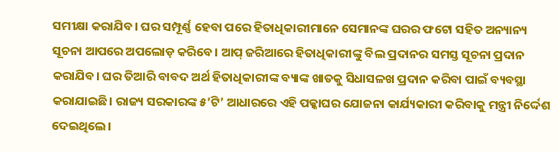ସମୀକ୍ଷା କରାଯିବ। ଘର ସମ୍ପୂର୍ଣ୍ଣ ହେବା ପରେ ହିତାଧିକାରୀମାନେ ସେମାନଙ୍କ ଘରର ଫଟୋ ସହିତ ଅନ୍ୟାନ୍ୟ ସୂଚନା ଆପରେ ଅପଲୋଡ଼ କରିବେ। ଆପ୍ ଜରିଆରେ ହିତାଧିକାରୀଙ୍କୁ ବିଲ ପ୍ରଦାନର ସମସ୍ତ ସୂଚନା ପ୍ରଦାନ କରାଯିବ। ଘର ତିଆରି ବାବଦ ଅର୍ଥ ହିତାଧିକାରୀଙ୍କ ବ୍ୟାଙ୍କ ଖାତକୁ ସିଧାସଳଖ ପ୍ରଦାନ କରିବା ପାଇଁ ବ୍ୟବସ୍ଥା କରାଯାଇଛି। ରାଜ୍ୟ ସରକାରଙ୍କ ୫’ଟି’ ଆଧାରରେ ଏହି ପକ୍କାଘର ଯୋଜନା କାର୍ଯ୍ୟକାରୀ କରିବାକୁ ମନ୍ତ୍ରୀ ନିର୍ଦ୍ଦେଶ ଦେଇଥିଲେ।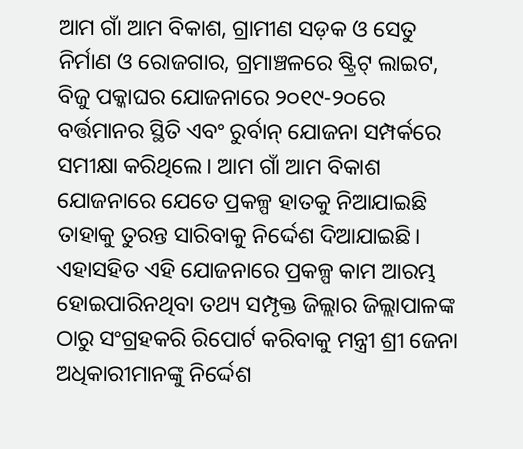ଆମ ଗାଁ ଆମ ବିକାଶ, ଗ୍ରାମୀଣ ସଡ଼କ ଓ ସେତୁ ନିର୍ମାଣ ଓ ରୋଜଗାର, ଗ୍ରମାଞ୍ଚଳରେ ଷ୍ଟ୍ରିଟ୍ ଲାଇଟ, ବିଜୁ ପକ୍କାଘର ଯୋଜନାରେ ୨୦୧୯-୨୦ରେ ବର୍ତ୍ତମାନର ସ୍ଥିତି ଏବଂ ରୁର୍ବାନ୍ ଯୋଜନା ସମ୍ପର୍କରେ ସମୀକ୍ଷା କରିଥିଲେ। ଆମ ଗାଁ ଆମ ବିକାଶ ଯୋଜନାରେ ଯେତେ ପ୍ରକଳ୍ପ ହାତକୁ ନିଆଯାଇଛି ତାହାକୁ ତୁରନ୍ତ ସାରିବାକୁ ନିର୍ଦ୍ଦେଶ ଦିଆଯାଇଛି। ଏହାସହିତ ଏହି ଯୋଜନାରେ ପ୍ରକଳ୍ପ କାମ ଆରମ୍ଭ ହୋଇପାରିନଥିବା ତଥ୍ୟ ସମ୍ପୃକ୍ତ ଜିଲ୍ଲାର ଜିଲ୍ଲାପାଳଙ୍କ ଠାରୁ ସଂଗ୍ରହକରି ରିପୋର୍ଟ କରିବାକୁ ମନ୍ତ୍ରୀ ଶ୍ରୀ ଜେନା ଅଧିକାରୀମାନଙ୍କୁ ନିର୍ଦ୍ଦେଶ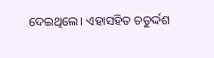ଦେଇଥିଲେ। ଏହାସହିତ ଚତୁର୍ଦ୍ଦଶ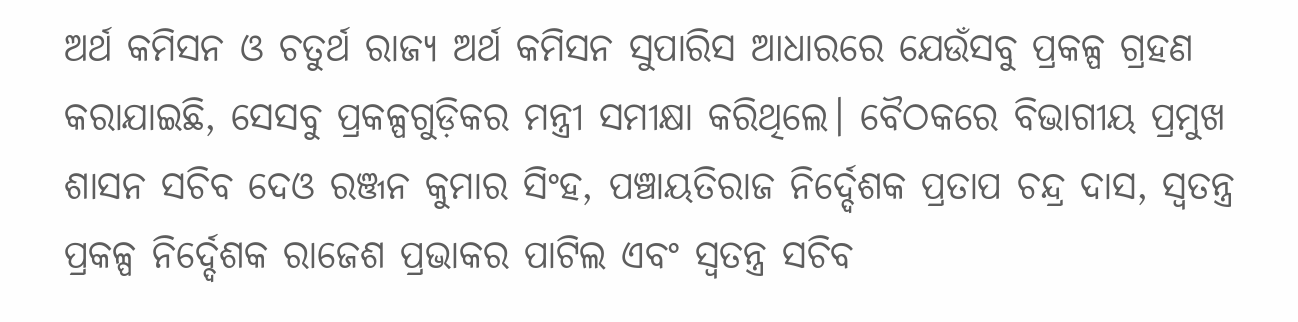ଅର୍ଥ କମିସନ ଓ ଚତୁର୍ଥ ରାଜ୍ୟ ଅର୍ଥ କମିସନ ସୁପାରିସ ଆଧାରରେ ଯେଉଁସବୁ ପ୍ରକଳ୍ପ ଗ୍ରହଣ କରାଯାଇଛି, ସେସବୁ ପ୍ରକଳ୍ପଗୁଡ଼ିକର ମନ୍ତ୍ରୀ ସମୀକ୍ଷା କରିଥିଲେ। ବୈଠକରେ ବିଭାଗୀୟ ପ୍ରମୁଖ ଶାସନ ସଚିବ ଦେଓ ରଞ୍ଜନ କୁମାର ସିଂହ, ପଞ୍ଚାୟତିରାଜ ନିର୍ଦ୍ଦେଶକ ପ୍ରତାପ ଚନ୍ଦ୍ର ଦାସ, ସ୍ବତନ୍ତ୍ର ପ୍ରକଳ୍ପ ନିର୍ଦ୍ଦେଶକ ରାଜେଶ ପ୍ରଭାକର ପାଟିଲ ଏବଂ ସ୍ବତନ୍ତ୍ର ସଚିବ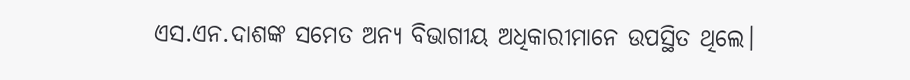ଏସ.ଏନ.ଦାଶଙ୍କ ସମେତ ଅନ୍ୟ ବିଭାଗୀୟ ଅଧିକାରୀମାନେ ଉପସ୍ଥିତ ଥିଲେ।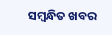ସମ୍ବନ୍ଧିତ ଖବର